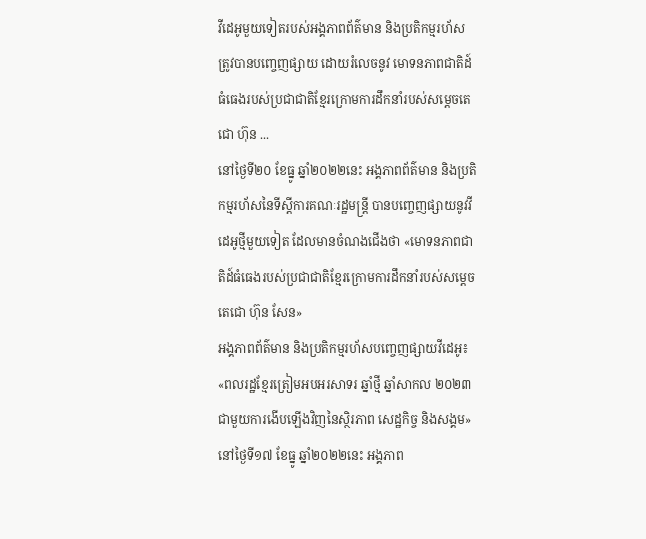វីដេអូមួយទៀតរបស់អង្គភាពព័ត៌មាន និងប្រតិកម្មរហ័ស ត្រូវបានបញ្ចេញផ្សាយ ដោយរំលេចនូវ មោទនភាពជាតិដ៍ធំធេងរបស់ប្រជាជាតិខ្មែរក្រោមការដឹកនាំរបស់សម្តេចតេជោ ហ៊ុន ...
នៅថ្ងៃទី២០ ខែធ្នូ ឆ្នាំ២០២២នេះ អង្គភាពព័ត៌មាន និងប្រតិកម្មរហ័សនៃទីស្តីការគណៈរដ្ឋមន្ត្រី បានបញ្ចេញផ្សាយនូវវីដេអូថ្មីមួយទៀត ដែលមានចំណងជើងថា «មោទនភាពជាតិដ៍ធំធេងរបស់ប្រជាជាតិខ្មែរក្រោមការដឹកនាំរបស់សម្តេចតេជោ ហ៊ុន សែន»
អង្គភាពព័ត៌មាន និងប្រតិកម្មរហ័សបញ្ចេញផ្សាយវីដេអូ៖ «ពលរដ្ឋខ្មែរត្រៀមអបអរសាទរ ឆ្នាំថ្មី ឆ្នាំសាកល ២០២៣ ជាមួយការងើបឡើងវិញនៃស្ថិរភាព សេដ្ឋកិច្ច និងសង្គម»
នៅថ្ងៃទី១៧ ខែធ្នូ ឆ្នាំ២០២២នេះ អង្គភាព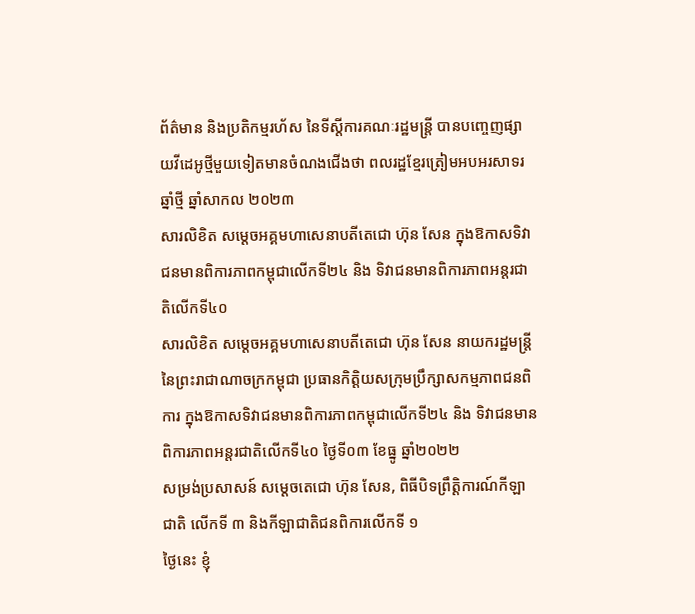ព័ត៌មាន និងប្រតិកម្មរហ័ស នៃទីស្តីការគណៈរដ្ឋមន្ត្រី បានបញ្ចេញផ្សាយវីដេអូថ្មីមួយទៀតមានចំណងជើងថា ពលរដ្ឋខ្មែរត្រៀមអបអរសាទរ ឆ្នាំថ្មី ឆ្នាំសាកល ២០២៣
សារលិខិត សម្ដេចអគ្គមហាសេនាបតីតេជោ ហ៊ុន សែន ក្នុងឱកាសទិវាជនមានពិការភាពកម្ពុជាលើកទី២៤ និង ទិវាជនមានពិការភាពអន្តរជាតិលើកទី៤០
សារលិខិត សម្ដេចអគ្គមហាសេនាបតីតេជោ ហ៊ុន សែន នាយករដ្ឋមន្ត្រី នៃព្រះរាជាណាចក្រកម្ពុជា ប្រធានកិត្តិយសក្រុមប្រឹក្សាសកម្មភាពជនពិការ ក្នុងឱកាសទិវាជនមានពិការភាពកម្ពុជាលើកទី២៤ និង ទិវាជនមានពិការភាពអន្តរជាតិលើកទី៤០ ថ្ងៃទី០៣ ខែធ្នូ ឆ្នាំ២០២២
សម្រង់ប្រសាសន៍ សម្តេចតេជោ ហ៊ុន សែន, ពិធីបិទព្រឹត្តិការណ៍កីឡាជាតិ លើកទី ៣ និងកីឡាជាតិជនពិការលើកទី ១
ថ្ងៃនេះ ខ្ញុំ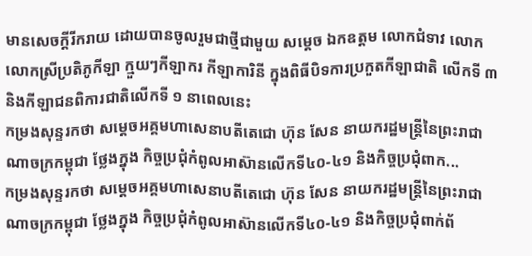មានសេចក្ដីរីករាយ ដោយបានចូលរួមជាថ្មីជាមួយ សម្ដេច ឯកឧត្តម លោកជំទាវ លោក លោកស្រីប្រតិភូកីឡា ក្មួយៗកីឡាករ កីឡាការិនី ក្នុងពិធីបិទការប្រកួតកីឡាជាតិ លើកទី ៣ និងកីឡាជនពិការជាតិលើកទី ១ នាពេលនេះ
កម្រងសុន្ទរកថា សម្តេចអគ្គមហាសេនាបតីតេជោ ហ៊ុន សែន នាយករដ្ឋមន្ត្រីនៃព្រះរាជាណាចក្រកម្ពុជា ថ្លែងក្នុង កិច្ចប្រជុំកំពូលអាស៊ានលើកទី៤០-៤១ និងកិច្ចប្រជុំពាក...
កម្រងសុន្ទរកថា សម្តេចអគ្គមហាសេនាបតីតេជោ ហ៊ុន សែន នាយករដ្ឋមន្ត្រីនៃព្រះរាជាណាចក្រកម្ពុជា ថ្លែងក្នុង កិច្ចប្រជុំកំពូលអាស៊ានលើកទី៤០-៤១ និងកិច្ចប្រជុំពាក់ព័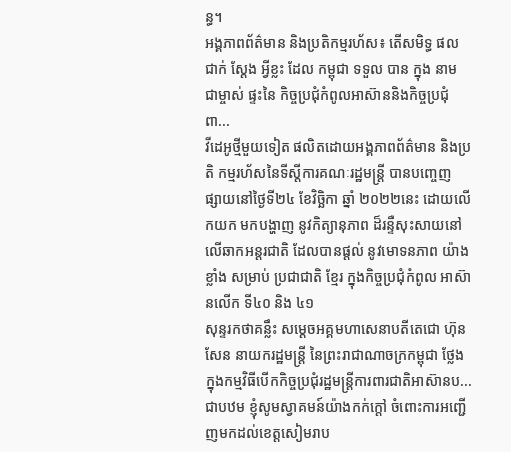ន្ធ។
អង្គភាពព័ត៌មាន និងប្រតិកម្មរហ័ស៖ តើសមិទ្ធ ផល ជាក់ ស្តែង អ្វីខ្លះ ដែល កម្ពុជា ទទួល បាន ក្នុង នាម ជាម្ចាស់ ផ្ទះនៃ កិច្ចប្រជុំកំពូលអាស៊ាននិងកិច្ចប្រជុំពា...
វីដេអូថ្មីមួយទៀត ផលិតដោយអង្គភាពព័ត៌មាន និងប្រតិ កម្មរហ័សនៃទីស្តីការគណៈរដ្ឋមន្ត្រី បានបញ្ចេញ ផ្សាយនៅថ្ងៃទី២៤ ខែវិច្ឆិកា ឆ្នាំ ២០២២នេះ ដោយលើកយក មកបង្ហាញ នូវកិត្យានុភាព ដ៏រន្ទឺសុះសាយនៅលើឆាកអន្តរជាតិ ដែលបានផ្តល់ នូវមោទនភាព យ៉ាងខ្លាំង សម្រាប់ ប្រជាជាតិ ខ្មែរ ក្នុងកិច្ចប្រជុំកំពូល អាស៊ានលើក ទី៤០ និង ៤១
សុន្ទរកថាគន្លឹះ សម្ដេចអគ្គមហាសេនាបតីតេជោ ហ៊ុន សែន នាយករដ្ឋមន្ដ្រី នៃព្រះរាជាណាចក្រកម្ពុជា ថ្លែងក្នុងកម្មវិធីបើកកិច្ចប្រជុំរដ្ឋមន្ត្រីការពារជាតិអាស៊ានប...
ជាបឋម ខ្ញុំសូមស្វាគមន៍យ៉ាងកក់ក្តៅ ចំពោះការអញ្ជើញមកដល់ខេត្តសៀមរាប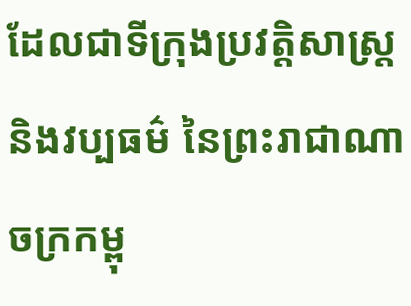ដែលជាទីក្រុងប្រវត្តិសាស្រ្ត និងវប្បធម៌ នៃព្រះរាជាណាចក្រកម្ពុ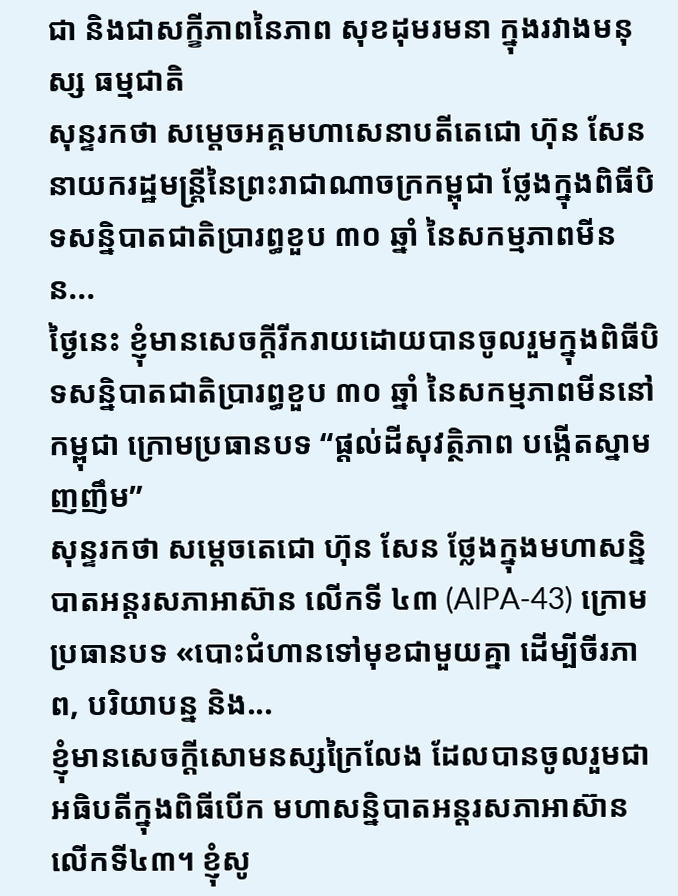ជា និងជាសក្ខីភាពនៃភាព សុខដុមរមនា ក្នុងរវាងមនុស្ស ធម្មជាតិ
សុន្ទរកថា សម្តេចអគ្គមហាសេនាបតីតេជោ ហ៊ុន សែន នាយករដ្ឋមន្រ្តីនៃព្រះរាជាណាចក្រកម្ពុជា ថ្លែងក្នុងពិធីបិទសន្និបាតជាតិប្រារព្ធខួប ៣០ ឆ្នាំ នៃសកម្មភាពមីនន...
ថ្ងៃនេះ ខ្ញុំមានសេចក្តីរីករាយដោយបានចូលរួមក្នុងពិធីបិទសន្និបាតជាតិប្រារព្ធខួប ៣០ ឆ្នាំ នៃសកម្មភាពមីននៅកម្ពុជា ក្រោមប្រធានបទ “ផ្តល់ដីសុវត្ថិភាព បង្កើតស្នាមញញឹម”
សុន្ទរកថា សម្តេចតេជោ ហ៊ុន សែន ថ្លែងក្នុងមហាសន្និបាតអន្តរសភាអាស៊ាន លើកទី ៤៣ (AIPA-43) ក្រោមប្រធានបទ «បោះជំហានទៅមុខជាមួយគ្នា ដើម្បីចីរភាព, បរិយាបន្ន និង...
ខ្ញុំមានសេចក្តីសោមនស្សក្រៃលែង ដែលបានចូលរួមជាអធិបតីក្នុងពិធីបើក មហាសន្និបាតអន្តរសភាអាស៊ាន លើកទី៤៣។ ខ្ញុំសូ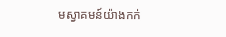មស្វាគមន៍យ៉ាងកក់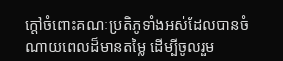ក្តៅចំពោះគណៈប្រតិភូទាំងអស់ដែលបានចំណាយពេលដ៏មានតម្លៃ ដើម្បីចូលរួម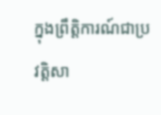ក្នុងព្រឹត្តិការណ៍ជាប្រវត្តិសា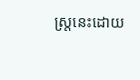ស្ត្រនេះដោយ